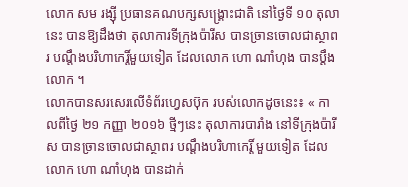លោក សម រង្ស៊ី ប្រធានគណបក្សសង្គ្រោះជាតិ នៅថ្ងៃទី ១០ តុលា នេះ បានឱ្យដឹងថា តុលាការទីក្រុងប៉ារីស បានច្រានចោលជាស្ថាពរ បណ្តឹងបរិហាកេរ្តិ៍មួយទៀត ដែលលោក ហោ ណាំហុង បានប្ដឹងលោក ។
លោកបានសរសេរលើទំព័រហ្វេសប៊ុក របស់លោកដូចនេះ៖ « កាលពីថ្ងៃ ២១ កញ្ញា ២០១៦ ថ្មីៗនេះ តុលាការបារាំង នៅទីក្រុងប៉ារីស បានច្រានចោលជាស្ថាពរ បណ្តឹងបរិហាកេរ្តិ៍ មួយទៀត ដែលលោក ហោ ណាំហុង បានដាក់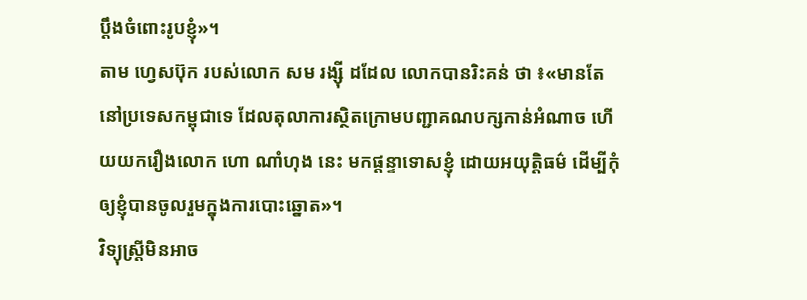ប្តឹងចំពោះរូបខ្ញុំ»។
តាម ហ្វេសប៊ុក របស់លោក សម រង្ស៊ី ដដែល លោកបានរិះគន់ ថា ៖«មានតែនៅប្រទេសកម្ពុជាទេ ដែលតុលាការស្ថិតក្រោមបញ្ជាគណបក្សកាន់អំណាច ហើយយករឿងលោក ហោ ណាំហុង នេះ មកផ្តន្ទាទោសខ្ញុំ ដោយអយុត្តិធម៌ ដើម្បីកុំឲ្យខ្ញុំបានចូលរួមក្នុងការបោះឆ្នោត»។
វិទ្យុស្ត្រីមិនអាច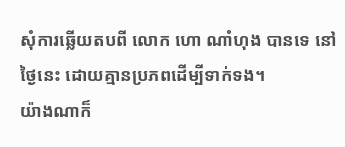សុំការឆ្លើយតបពី លោក ហោ ណាំហុង បានទេ នៅថ្ងៃនេះ ដោយគ្មានប្រភពដើម្បីទាក់ទង។
យ៉ាងណាក៏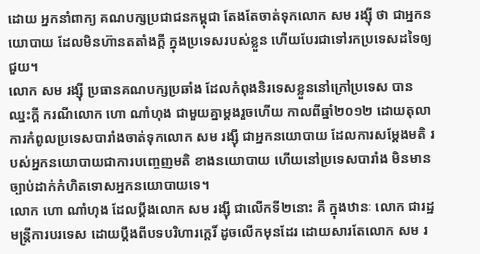ដោយ អ្នកនាំពាក្យ គណបក្សប្រជាជនកម្ពុជា តែងតែចាត់ទុកលោក សម រង្ស៊ី ថា ជាអ្នកនយោបាយ ដែលមិនហ៊ានតតាំងក្ដី ក្នុងប្រទេសរបស់ខ្លួន ហើយបែរជាទៅរកប្រទេសដទៃឲ្យជួយ។
លោក សម រង្ស៊ី ប្រធានគណបក្សប្រឆាំង ដែលកំពុងនិរទេសខ្លួននៅក្រៅប្រទេស បានឈ្នះក្ដី ករណីលោក ហោ ណាំហុង ជាមួយគ្នាម្ដងរួចហើយ កាលពីឆ្នាំ២០១២ ដោយតុលាការកំពូលប្រទេសបារាំងចាត់ទុកលោក សម រង្ស៊ី ជាអ្នកនយោបាយ ដែលការសម្ដែងមតិ របស់អ្នកនយោបាយជាការបញ្ចេញមតិ ខាងនយោបាយ ហើយនៅប្រទេសបារាំង មិនមានច្បាប់ដាក់កំហិតទោសអ្នកនយោបាយទេ។
លោក ហោ ណាំហុង ដែលប្ដឹងលោក សម រង្ស៊ី ជាលើកទី២នោះ គឺ ក្នុងឋានៈ លោក ជារដ្ឋ មន្ដ្រីការបរទេស ដោយប្ដឹងពីបទបរិហារក្ដេរិ៍ ដូចលើកមុនដែរ ដោយសារតែលោក សម រ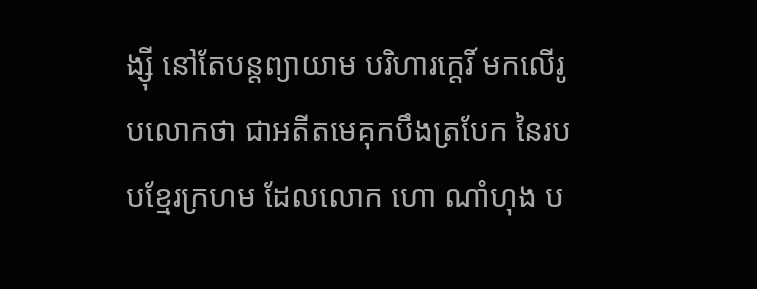ង្ស៊ី នៅតែបន្ដព្យាយាម បរិហារក្ដេរិ៍ មកលើរូបលោកថា ជាអតីតមេគុកបឹងត្របែក នៃរបបខ្មែរក្រហម ដែលលោក ហោ ណាំហុង ប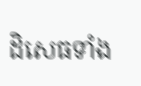ដិសេធទាំង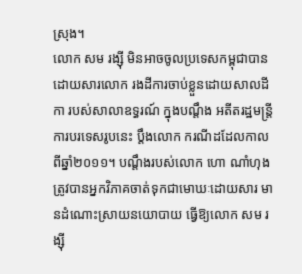ស្រុង។
លោក សម រង្ស៊ី មិនអាចចូលប្រទេសកម្ពុជាបាន ដោយសារលោក រងដីការចាប់ខ្លួនដោយសាលដីកា របស់សាលាឧទ្ធរណ៍ ក្នុងបណ្ដឹង អតីតរដ្ឋមន្ត្រីការបរទេសរូបនេះ ប្ដឹងលោក ករណីដដែលកាលពីឆ្នាំ២០១១។ បណ្ដឹងរបស់លោក ហោ ណាំហុង ត្រូវបានអ្នកវិភាគចាត់ទុកជាមោឃៈដោយសារ មានដំណោះស្រាយនយោបាយ ធ្វើឱ្យលោក សម រង្ស៊ី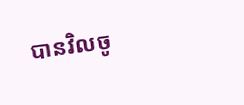បានវិលចូ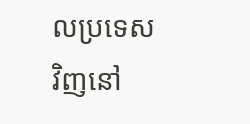លប្រទេសវិញនៅ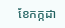ខែកក្កដា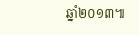ឆ្នាំ២០១៣៕